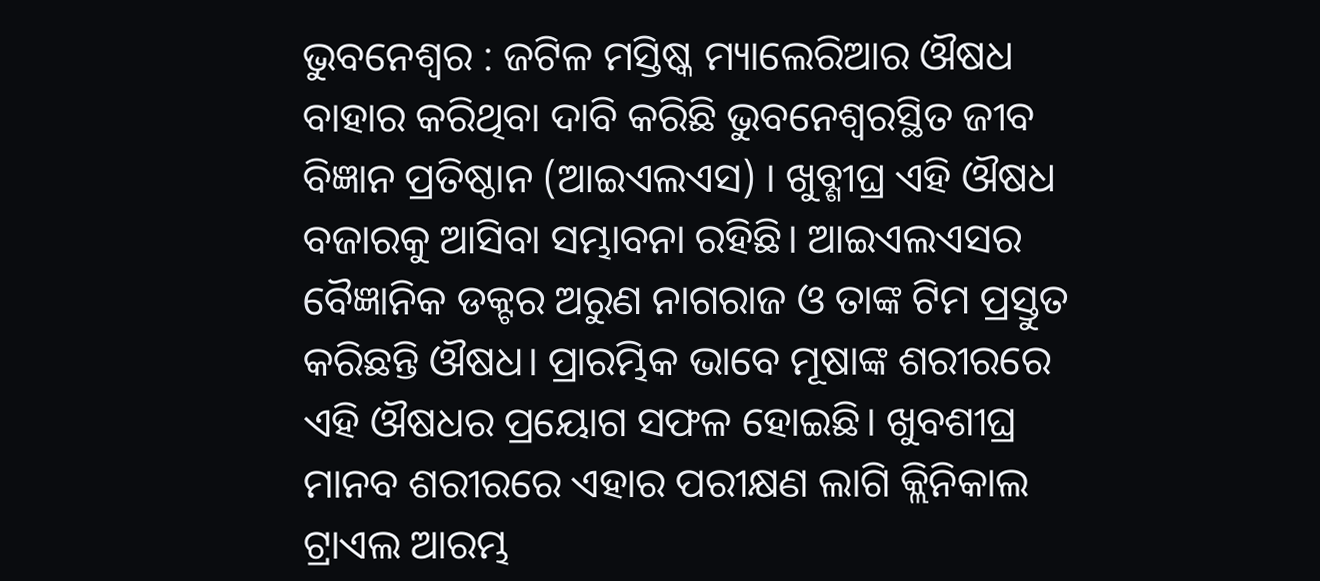ଭୁବନେଶ୍ୱର : ଜଟିଳ ମସ୍ତିଷ୍କ ମ୍ୟାଲେରିଆର ଔଷଧ ବାହାର କରିଥିବା ଦାବି କରିଛି ଭୁବନେଶ୍ଵରସ୍ଥିତ ଜୀବ ବିଜ୍ଞାନ ପ୍ରତିଷ୍ଠାନ (ଆଇଏଲଏସ) । ଖୁବ୍ଶୀଘ୍ର ଏହି ଔଷଧ ବଜାରକୁ ଆସିବା ସମ୍ଭାବନା ରହିଛି। ଆଇଏଲଏସର ବୈଜ୍ଞାନିକ ଡକ୍ଟର ଅରୁଣ ନାଗରାଜ ଓ ତାଙ୍କ ଟିମ ପ୍ରସ୍ତୁତ କରିଛନ୍ତି ଔଷଧ। ପ୍ରାରମ୍ଭିକ ଭାବେ ମୂଷାଙ୍କ ଶରୀରରେ ଏହି ଔଷଧର ପ୍ରୟୋଗ ସଫଳ ହୋଇଛି। ଖୁବଶୀଘ୍ର ମାନବ ଶରୀରରେ ଏହାର ପରୀକ୍ଷଣ ଲାଗି କ୍ଲିନିକାଲ ଟ୍ରାଏଲ ଆରମ୍ଭ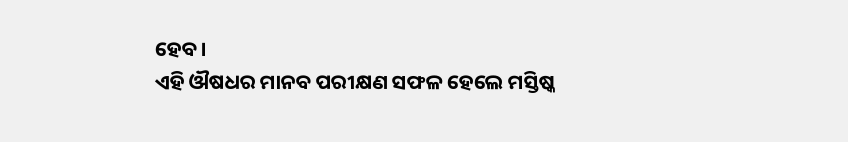ହେବ।
ଏହି ଔଷଧର ମାନବ ପରୀକ୍ଷଣ ସଫଳ ହେଲେ ମସ୍ତିଷ୍କ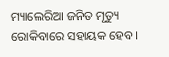ମ୍ୟାଲେରିଆ ଜନିତ ମୃତ୍ୟୁ ରୋକିବାରେ ସହାୟକ ହେବ ।